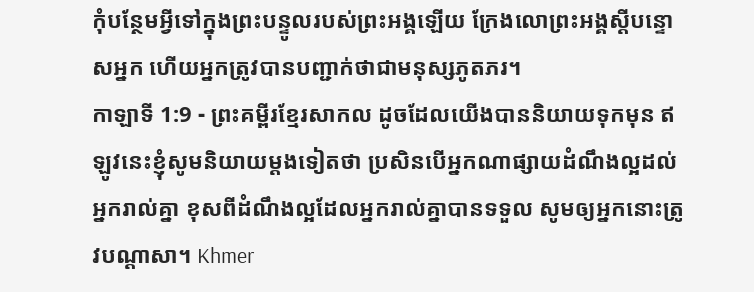កុំបន្ថែមអ្វីទៅក្នុងព្រះបន្ទូលរបស់ព្រះអង្គឡើយ ក្រែងលោព្រះអង្គស្ដីបន្ទោសអ្នក ហើយអ្នកត្រូវបានបញ្ជាក់ថាជាមនុស្សភូតភរ។
កាឡាទី 1:9 - ព្រះគម្ពីរខ្មែរសាកល ដូចដែលយើងបាននិយាយទុកមុន ឥឡូវនេះខ្ញុំសូមនិយាយម្ដងទៀតថា ប្រសិនបើអ្នកណាផ្សាយដំណឹងល្អដល់អ្នករាល់គ្នា ខុសពីដំណឹងល្អដែលអ្នករាល់គ្នាបានទទួល សូមឲ្យអ្នកនោះត្រូវបណ្ដាសា។ Khmer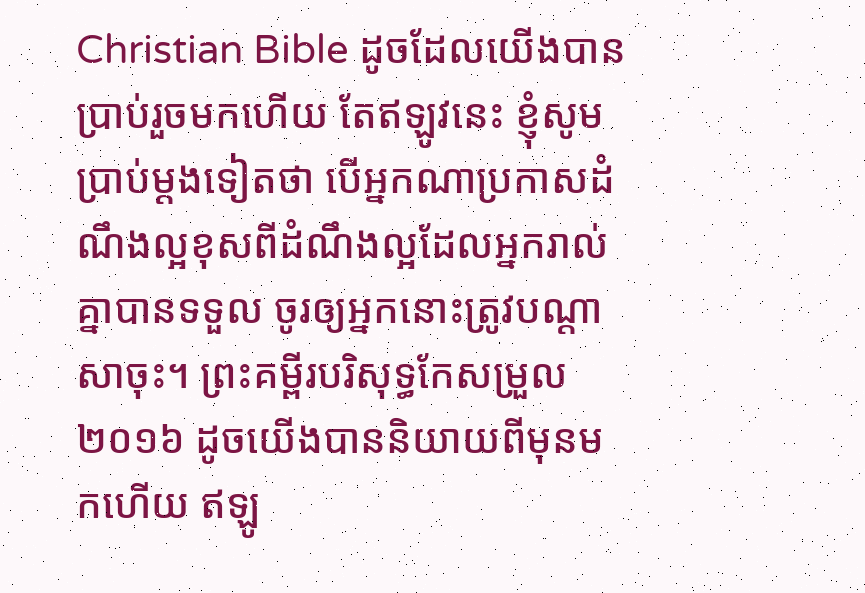Christian Bible ដូចដែលយើងបានប្រាប់រួចមកហើយ តែឥឡូវនេះ ខ្ញុំសូមប្រាប់ម្តងទៀតថា បើអ្នកណាប្រកាសដំណឹងល្អខុសពីដំណឹងល្អដែលអ្នករាល់គ្នាបានទទួល ចូរឲ្យអ្នកនោះត្រូវបណ្តាសាចុះ។ ព្រះគម្ពីរបរិសុទ្ធកែសម្រួល ២០១៦ ដូចយើងបាននិយាយពីមុនមកហើយ ឥឡូ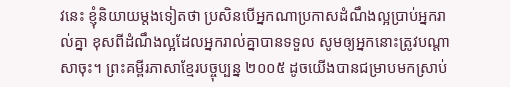វនេះ ខ្ញុំនិយាយម្តងទៀតថា ប្រសិនបើអ្នកណាប្រកាសដំណឹងល្អប្រាប់អ្នករាល់គ្នា ខុសពីដំណឹងល្អដែលអ្នករាល់គ្នាបានទទួល សូមឲ្យអ្នកនោះត្រូវបណ្ដាសាចុះ។ ព្រះគម្ពីរភាសាខ្មែរបច្ចុប្បន្ន ២០០៥ ដូចយើងបានជម្រាបមកស្រាប់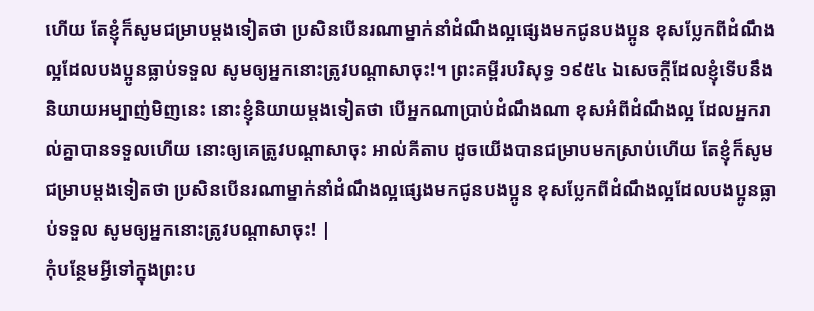ហើយ តែខ្ញុំក៏សូមជម្រាបម្ដងទៀតថា ប្រសិនបើនរណាម្នាក់នាំដំណឹងល្អផ្សេងមកជូនបងប្អូន ខុសប្លែកពីដំណឹងល្អដែលបងប្អូនធ្លាប់ទទួល សូមឲ្យអ្នកនោះត្រូវបណ្ដាសាចុះ!។ ព្រះគម្ពីរបរិសុទ្ធ ១៩៥៤ ឯសេចក្ដីដែលខ្ញុំទើបនឹងនិយាយអម្បាញ់មិញនេះ នោះខ្ញុំនិយាយម្តងទៀតថា បើអ្នកណាប្រាប់ដំណឹងណា ខុសអំពីដំណឹងល្អ ដែលអ្នករាល់គ្នាបានទទួលហើយ នោះឲ្យគេត្រូវបណ្តាសាចុះ អាល់គីតាប ដូចយើងបានជម្រាបមកស្រាប់ហើយ តែខ្ញុំក៏សូមជម្រាបម្ដងទៀតថា ប្រសិនបើនរណាម្នាក់នាំដំណឹងល្អផ្សេងមកជូនបងប្អូន ខុសប្លែកពីដំណឹងល្អដែលបងប្អូនធ្លាប់ទទួល សូមឲ្យអ្នកនោះត្រូវបណ្ដាសាចុះ! |
កុំបន្ថែមអ្វីទៅក្នុងព្រះប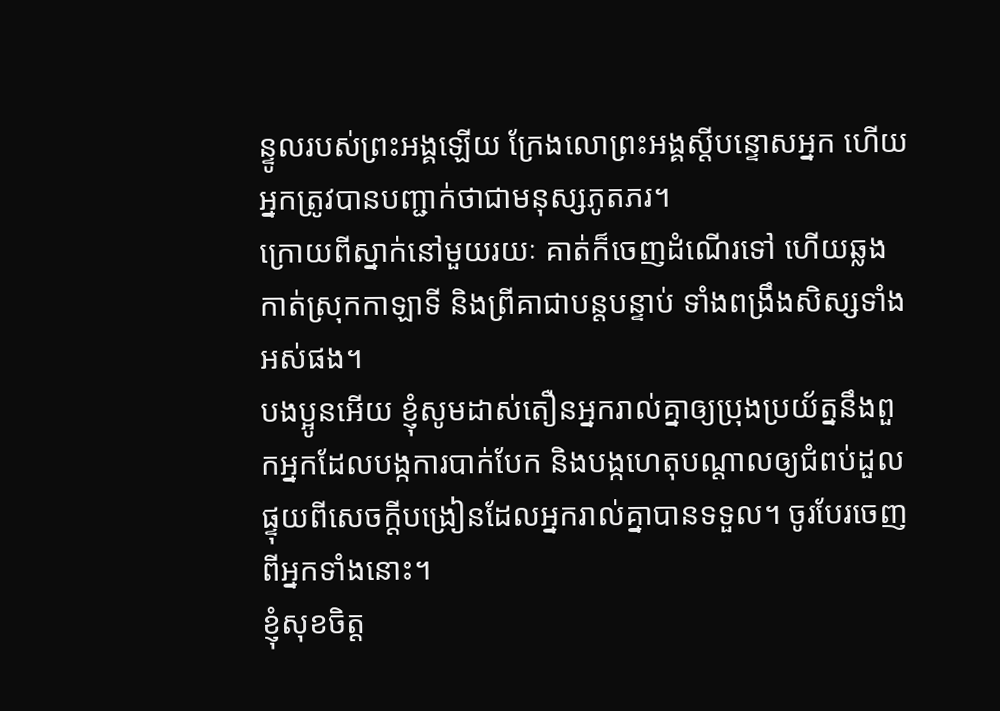ន្ទូលរបស់ព្រះអង្គឡើយ ក្រែងលោព្រះអង្គស្ដីបន្ទោសអ្នក ហើយអ្នកត្រូវបានបញ្ជាក់ថាជាមនុស្សភូតភរ។
ក្រោយពីស្នាក់នៅមួយរយៈ គាត់ក៏ចេញដំណើរទៅ ហើយឆ្លងកាត់ស្រុកកាឡាទី និងព្រីគាជាបន្តបន្ទាប់ ទាំងពង្រឹងសិស្សទាំងអស់ផង។
បងប្អូនអើយ ខ្ញុំសូមដាស់តឿនអ្នករាល់គ្នាឲ្យប្រុងប្រយ័ត្ននឹងពួកអ្នកដែលបង្កការបាក់បែក និងបង្កហេតុបណ្ដាលឲ្យជំពប់ដួល ផ្ទុយពីសេចក្ដីបង្រៀនដែលអ្នករាល់គ្នាបានទទួល។ ចូរបែរចេញពីអ្នកទាំងនោះ។
ខ្ញុំសុខចិត្ត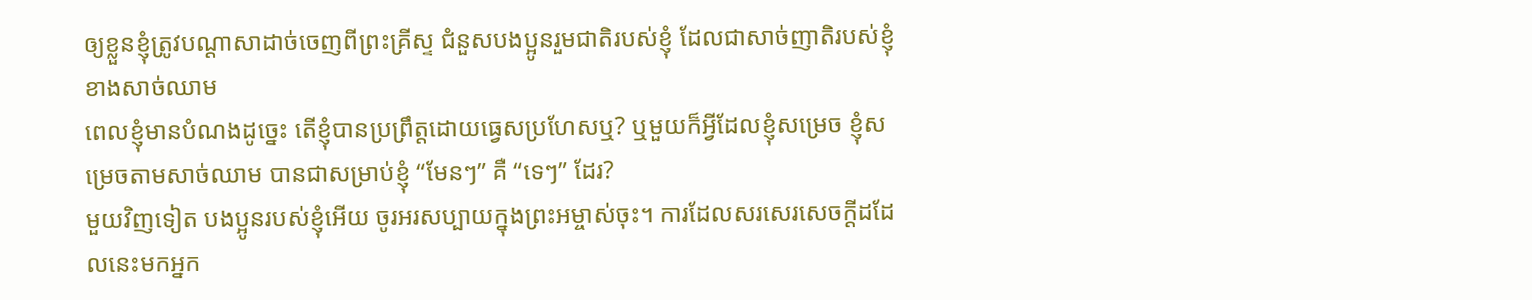ឲ្យខ្លួនខ្ញុំត្រូវបណ្ដាសាដាច់ចេញពីព្រះគ្រីស្ទ ជំនួសបងប្អូនរួមជាតិរបស់ខ្ញុំ ដែលជាសាច់ញាតិរបស់ខ្ញុំខាងសាច់ឈាម
ពេលខ្ញុំមានបំណងដូច្នេះ តើខ្ញុំបានប្រព្រឹត្តដោយធ្វេសប្រហែសឬ? ឬមួយក៏អ្វីដែលខ្ញុំសម្រេច ខ្ញុំសម្រេចតាមសាច់ឈាម បានជាសម្រាប់ខ្ញុំ “មែនៗ” គឺ “ទេៗ” ដែរ?
មួយវិញទៀត បងប្អូនរបស់ខ្ញុំអើយ ចូរអរសប្បាយក្នុងព្រះអម្ចាស់ចុះ។ ការដែលសរសេរសេចក្ដីដដែលនេះមកអ្នក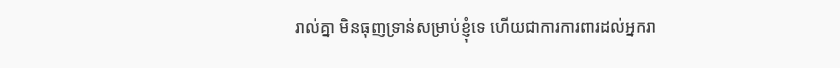រាល់គ្នា មិនធុញទ្រាន់សម្រាប់ខ្ញុំទេ ហើយជាការការពារដល់អ្នករា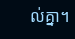ល់គ្នា។